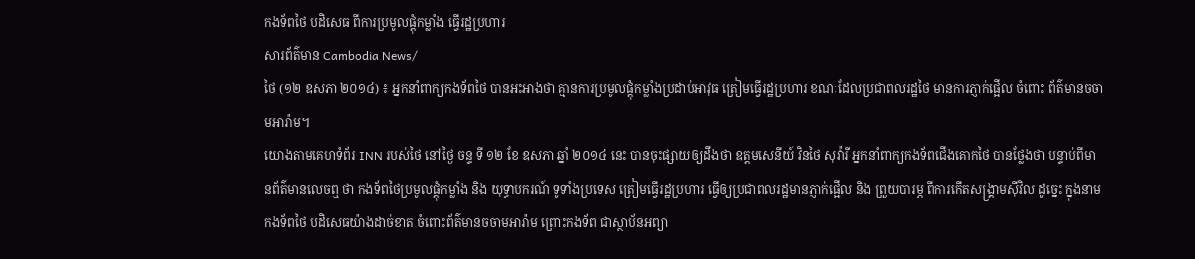កងទ័ពថៃ បដិសេធ ពីការប្រមូលផ្តុំកម្លាំង ធ្វើរដ្ឋប្រហារ
សារព័ត៌មាន Cambodia News/
ថៃ (១២ ឧសភា ២០១៤) ៖ អ្នកនាំពាក្យកងទ័ពថៃ បានអះអាងថា គ្មានការប្រមូលផ្តុំកម្លាំងប្រដាប់អាវុធ ត្រៀមធ្វើរដ្ឋប្រហារ ខណៈដែលប្រជាពលរដ្ឋថៃ មានការភ្ញាក់ផ្អើល ចំពោះ ព័ត៌មានចចាមអារ៉ាម។
យោងតាមគេហទំព័រ INN របស់ថៃ នៅថ្ងៃ ចន្ទ ទី ១២ ខែ ឧសភា ឆ្នាំ ២០១៤ នេះ បានចុះផ្សាយឲ្យដឹងថា ឧត្តមសេនីយ៍ វិនថៃ សុវ៉ារី អ្នកនាំពាក្យកងទ័ពជើងគោកថៃ បានថ្លែងថា បន្ទាប់ពីមានព័ត៌មានលេចឮ ថា កងទ័ពថៃប្រមូលផ្តុំកម្លាំង និង យុទ្ធាបករណ៍ ទូទាំងប្រទេស ត្រៀមធ្វើរដ្ឋប្រហារ ធ្វើឲ្យប្រជាពលរដ្ឋមានភ្ញាក់ផ្អើល និង ព្រួយបារម្ភ ពីការកើតសង្គ្រាមស៊ីវិល ដូច្នេះ ក្នុងនាមកងទ័ពថៃ បដិសេធយ៉ាងដាច់ខាត ចំពោះព័ត៌មានចចាមអារ៉ាម ព្រោះកងទ័ព ជាស្ថាប័នអព្យា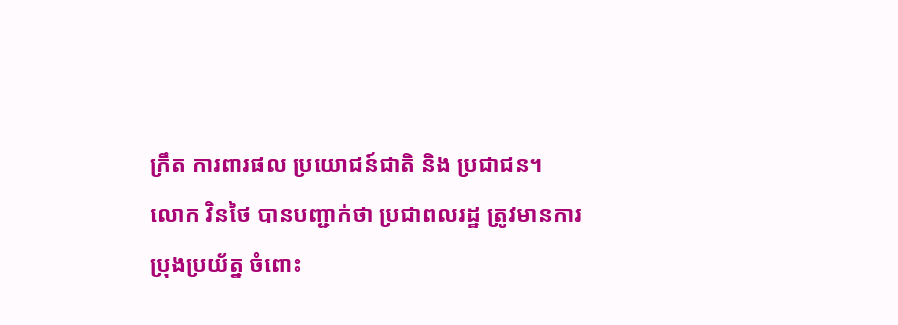ក្រឹត ការពារផល ប្រយោជន៍ជាតិ និង ប្រជាជន។
លោក វិនថៃ បានបញ្ជាក់ថា ប្រជាពលរដ្ឋ ត្រូវមានការប្រុងប្រយ័ត្ន ចំពោះ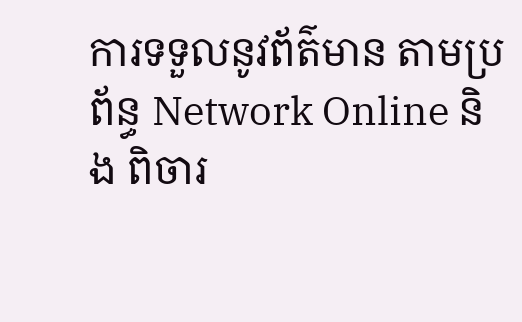ការទទួលនូវព័ត៌មាន តាមប្រព័ន្ធ Network Online និង ពិចារ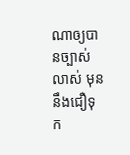ណាឲ្យបានច្បាស់លាស់ មុននឹងជឿទុក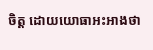ចិត្ត ដោយយោធាអះអាងថា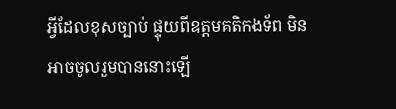អ្វីដែលខុសច្បាប់ ផ្ទុយពីឧត្តមគតិកងទ័ព មិនអាចចូលរួមបាននោះឡើ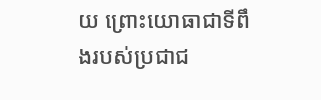យ ព្រោះយោធាជាទីពឹងរបស់ប្រជាជ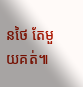នថៃ តែមួយគត់៕